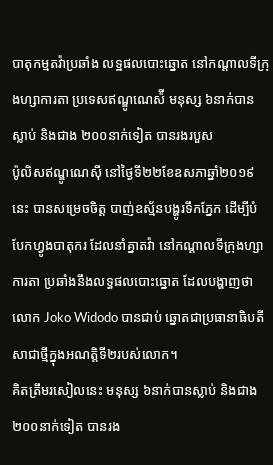បាតុកម្មតវ៉ាប្រឆាំង លទ្ឋផលបោះឆ្នោត នៅកណ្តាលទីក្រុងហ្សាការតា ប្រទេសឥណ្ឌូណេស៉ី មនុស្ស ៦នាក់បានស្លាប់ និងជាង ២០០នាក់ទៀត បានរងរបួស
ប៉ូលិសឥណ្ឌូណេស៊ី នៅថ្ងៃទី២២ខែឧសភាឆ្នាំ២០១៩ នេះ បានសម្រេចចិត្ត បាញ់ឧស្ម័នបង្ហូរទឹកភ្នែក ដើម្បីបំបែកហ្វូងបាតុករ ដែលនាំគ្នាតវ៉ា នៅកណ្ដាលទីក្រុងហ្សាការតា ប្រឆាំងនឹងលទ្ធផលបោះឆ្នោត ដែលបង្ហាញថា លោក Joko Widodo បានជាប់ ឆ្នោតជាប្រធានាធិបតី សាជាថ្មីក្នុងអណត្តិទី២របស់លោក។
គិតត្រឹមរសៀលនេះ មនុស្ស ៦នាក់បានស្លាប់ និងជាង ២០០នាក់ទៀត បានរង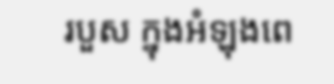របួស ក្នុងអំឡុងពេ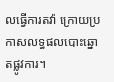លធ្វើការតវ៉ា ក្រោយប្រកាសលទ្ធផលបោះឆ្នោតផ្លូវការ។